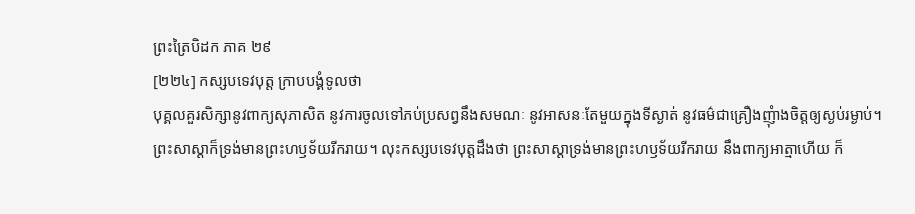ព្រះត្រៃបិដក ភាគ ២៩
[២២៤] កស្សបទេវបុត្ត ក្រាបបង្គំទូលថា
បុគ្គលគួរសិក្សានូវពាក្យសុភាសិត នូវការចូលទៅភប់ប្រសព្វនឹងសមណៈ នូវអាសនៈតែមួយក្នុងទីស្ងាត់ នូវធម៌ជាគ្រឿងញុំាងចិត្តឲ្យស្ងប់រម្ងាប់។
ព្រះសាស្តាក៏ទ្រង់មានព្រះហឫទ័យរីករាយ។ លុះកស្សបទេវបុត្តដឹងថា ព្រះសាស្តាទ្រង់មានព្រះហឫទ័យរីករាយ នឹងពាក្យអាត្មាហើយ ក៏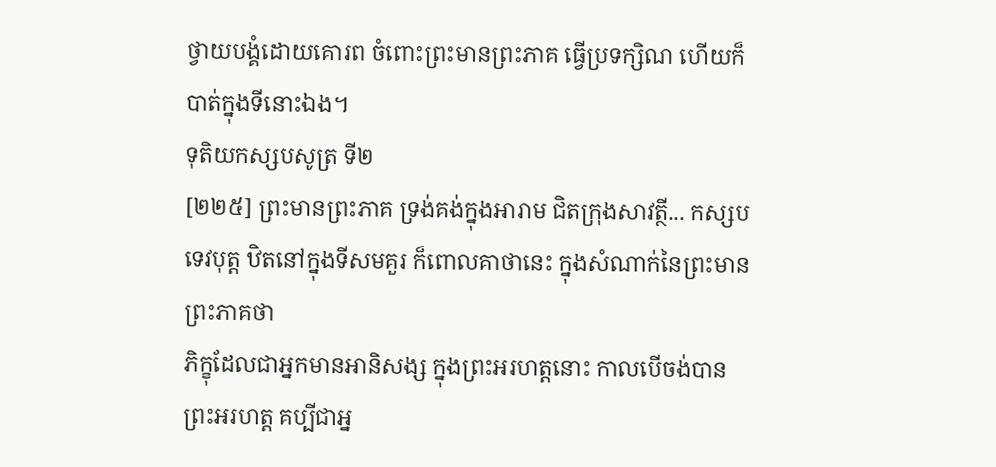ថ្វាយបង្គំដោយគោរព ចំពោះព្រះមានព្រះភាគ ធ្វើប្រទក្សិណ ហើយក៏បាត់ក្នុងទីនោះឯង។
ទុតិយកស្សបសូត្រ ទី២
[២២៥] ព្រះមានព្រះភាគ ទ្រង់គង់ក្នុងអារាម ជិតក្រុងសាវត្ថី... កស្សបទេវបុត្ត ឋិតនៅក្នុងទីសមគួរ ក៏ពោលគាថានេះ ក្នុងសំណាក់នៃព្រះមានព្រះភាគថា
ភិក្ខុដែលជាអ្នកមានអានិសង្ស ក្នុងព្រះអរហត្តនោះ កាលបើចង់បានព្រះអរហត្ត គប្បីជាអ្ន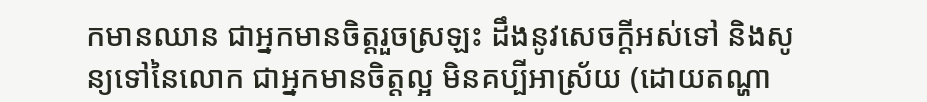កមានឈាន ជាអ្នកមានចិត្តរួចស្រឡះ ដឹងនូវសេចក្តីអស់ទៅ និងសូន្យទៅនៃលោក ជាអ្នកមានចិត្តល្អ មិនគប្បីអាស្រ័យ (ដោយតណ្ហា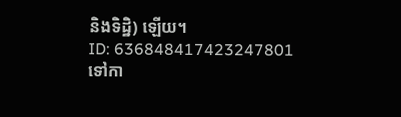និងទិដ្ឋិ) ឡើយ។
ID: 636848417423247801
ទៅកា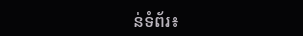ន់ទំព័រ៖